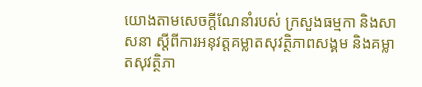យោងតាមសេចក្តីណែនាំរបស់ ក្រសួងធម្មកា និងសាសនា ស្តីពីការអនុវត្តគម្លាតសុវត្ថិភាពសង្គម និងគម្លាតសុវត្ថិភា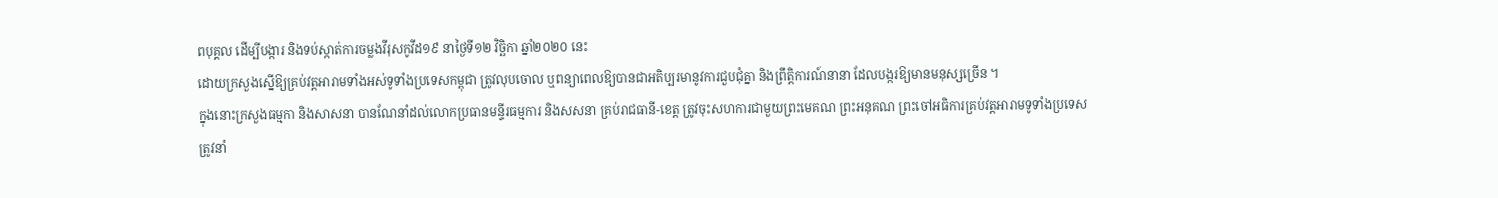ពបុគ្គល ដើម្បីបង្ការ និងទប់ស្កាត់ការចម្លងវីរុសកូវីដ១៩ នាថ្ងៃទី១២ វិច្ឆិកា ឆ្នាំ២០២០ នេះ
ដោយក្រសួងស្នើឱ្យគ្រប់វត្តអារាមទាំងអស់ទូទាំងប្រទេសកម្ពុជា ត្រូវលុបចោល ឬពន្យាពេលឱ្យបានជាអតិប្បរមានូវការជួបជុំគ្នា និងព្រឹត្តិការណ៍នានា ដែលបង្ករឱ្យមានមនុស្សច្រើន ។
ក្នុងនោះក្រសួងធម្មកា និងសាសនា បានណែនាំដល់លោកប្រធានមន្ទីរធម្មការ និងសសនា គ្រប់រាជធានី-ខេត្ត ត្រូវចុះសហការជាមួយព្រះមេគណ ព្រះអនុគណ ព្រះចៅអធិការគ្រប់វត្តអារាមទូទាំងប្រទេស
ត្រូវនាំ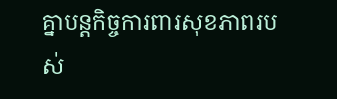គ្នាបន្តកិច្ចការពារសុខភាពរបស់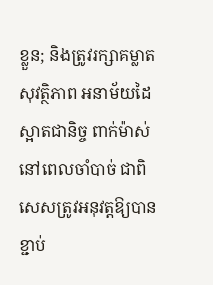ខ្លួន; និងត្រូវរក្សាគម្លាតសុវត្ថិភាព អនាម័យដៃស្អាតជានិច្ច ពាក់ម៉ាស់នៅពេលចាំបាច់ ជាពិសេសត្រូវអនុវត្តឱ្យបានខ្ជាប់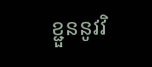ខ្ជួននូវវិ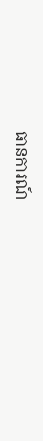ធានការណ៍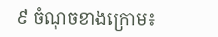៩ ចំណុចខាងក្រោម៖